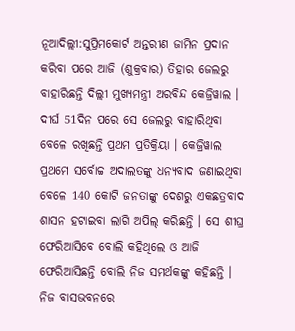ନୂଆଦିଲ୍ଲୀ:ସୁପ୍ରିମକୋର୍ଟ ଅନ୍ତରୀଣ ଜାମିନ ପ୍ରଦାନ କରିବା ପରେ ଆଜି (ଶୁକ୍ରବାର) ତିହାର ଜେଲରୁ ବାହାରିଛନ୍ତି ଦିଲ୍ଲୀ ମୁଖ୍ୟମନ୍ତ୍ରୀ ଅରବିନ୍ଦ କେଜ୍ରିୱାଲ । ଦୀର୍ଘ 51ଦିନ ପରେ ସେ ଜେଲରୁ ବାହାରିଥିବା ବେଳେ ରଖିଛନ୍ତି ପ୍ରଥମ ପ୍ରତିକ୍ରିୟା । କେଜ୍ରିୱାଲ ପ୍ରଥମେ ସର୍ବୋଚ୍ଚ ଅଦାଲତଙ୍କୁ ଧନ୍ୟବାଦ ଜଣାଇଥିବା ବେଳେ 140 କୋଟି ଜନତାଙ୍କୁ ଦେଶରୁ ଏକଛତ୍ରବାଦ ଶାସନ ହଟାଇବା ଲାଗି ଅପିଲ୍ କରିଛନ୍ତି । ସେ ଶୀଘ୍ର ଫେରିଆସିବେ ବୋଲି କହିଥିଲେ ଓ ଆଜି ଫେରିଆସିଛନ୍ତି ବୋଲି ନିଜ ସମର୍ଥକଙ୍କୁ କହିଛନ୍ତି । ନିଜ ବାସଭବନରେ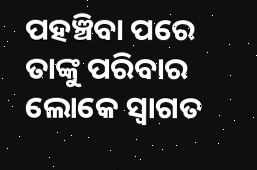ପହଞ୍ଚିବା ପରେ ତାଙ୍କୁ ପରିବାର ଲୋକେ ସ୍ବାଗତ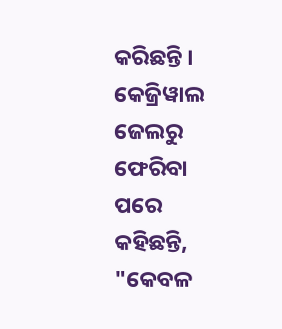କରିଛନ୍ତି ।
କେଜ୍ରିୱାଲ ଜେଲରୁ ଫେରିବା ପରେ କହିଛନ୍ତି, "କେବଳ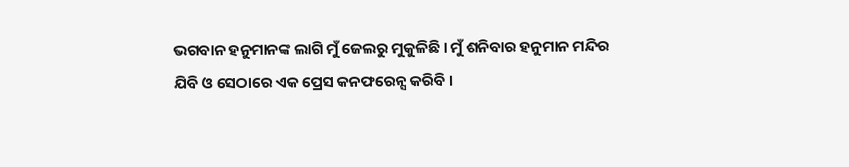ଭଗବାନ ହନୁମାନଙ୍କ ଲାଗି ମୁଁ ଜେଲରୁ ମୁକୁଳିଛି । ମୁଁ ଶନିବାର ହନୁମାନ ମନ୍ଦିର ଯିବି ଓ ସେଠାରେ ଏକ ପ୍ରେସ କନଫରେନ୍ସ କରିବି ।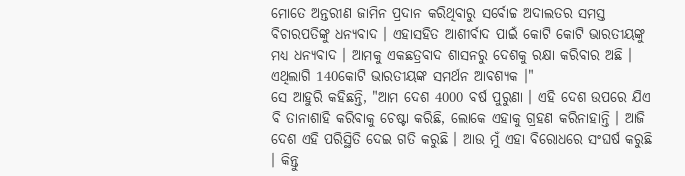ମୋତେ ଅନ୍ତରୀଣ ଜାମିନ ପ୍ରଦାନ କରିଥିବାରୁ ସର୍ବୋଚ୍ଚ ଅଦାଲତର ସମସ୍ତ ବିଚାରପତିଙ୍କୁ ଧନ୍ୟବାଦ । ଏହାସହିତ ଆଶୀର୍ବାଦ ପାଇଁ କୋଟି କୋଟି ଭାରତୀୟଙ୍କୁ ମଧ୍ୟ ଧନ୍ୟବାଦ । ଆମକୁ ଏକଛତ୍ରବାଦ ଶାସନରୁ ଦେଶକୁ ରକ୍ଷା କରିବାର ଅଛି । ଏଥିଲାଗି 140କୋଟି ଭାରତୀୟଙ୍କ ସମର୍ଥନ ଆବଶ୍ୟକ ।"
ସେ ଆହୁରି କହିଛନ୍ତି, "ଆମ ଦେଶ 4000 ବର୍ଷ ପୁରୁଣା । ଏହି ଦେଶ ଉପରେ ଯିଏ ବି ତାନାଶାହି କରିବାକୁ ଚେଷ୍ଟା କରିଛି, ଲୋକେ ଏହାକୁ ଗ୍ରହଣ କରିନାହାନ୍ତି । ଆଜି ଦେଶ ଏହି ପରିସ୍ଥିତି ଦେଇ ଗତି କରୁଛି । ଆଉ ମୁଁ ଏହା ବିରୋଧରେ ସଂଘର୍ଷ କରୁଛି । କିନ୍ତୁ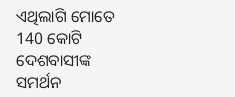ଏଥିଲାଗି ମୋତେ 140 କୋଟି ଦେଶବାସୀଙ୍କ ସମର୍ଥନ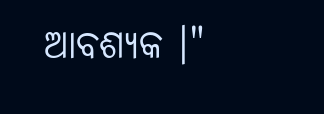ଆବଶ୍ୟକ ।"